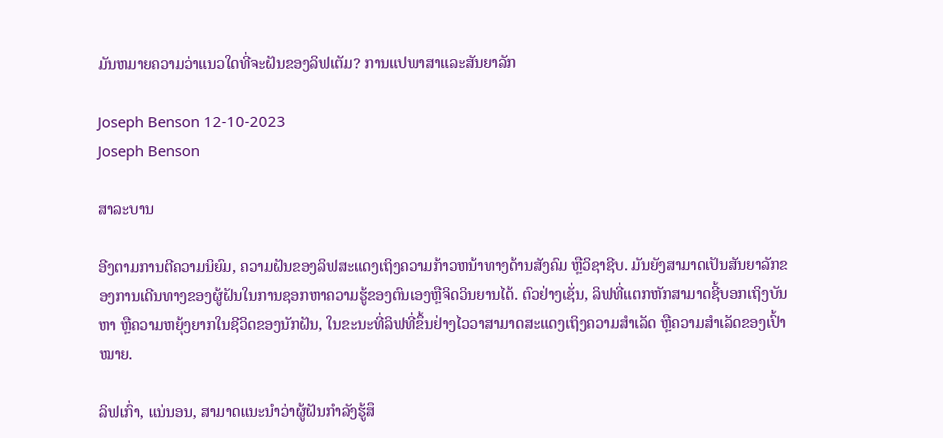ມັນຫມາຍຄວາມວ່າແນວໃດທີ່ຈະຝັນຂອງລິຟເຕັມ? ການແປພາສາແລະສັນຍາລັກ

Joseph Benson 12-10-2023
Joseph Benson

ສາລະບານ

ອີງຕາມການຕີຄວາມນິຍົມ, ຄວາມຝັນຂອງລິຟສະແດງເຖິງຄວາມກ້າວຫນ້າທາງດ້ານສັງຄົມ ຫຼືວິຊາຊີບ. ມັນຍັງສາມາດເປັນສັນຍາລັກຂອງການເດີນທາງຂອງຜູ້ຝັນໃນການຊອກຫາຄວາມຮູ້ຂອງຕົນເອງຫຼືຈິດວິນຍານໄດ້. ຕົວຢ່າງເຊັ່ນ, ລິຟທີ່ແຕກຫັກສາມາດຊີ້ບອກເຖິງບັນຫາ ຫຼືຄວາມຫຍຸ້ງຍາກໃນຊີວິດຂອງນັກຝັນ, ໃນຂະນະທີ່ລິຟທີ່ຂຶ້ນຢ່າງໄວວາສາມາດສະແດງເຖິງຄວາມສໍາເລັດ ຫຼືຄວາມສຳເລັດຂອງເປົ້າໝາຍ.

ລິຟເກົ່າ, ແນ່ນອນ, ສາມາດແນະນໍາວ່າຜູ້ຝັນກໍາລັງຮູ້ສຶ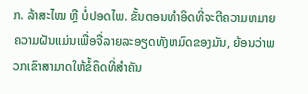ກ. ລ້າສະໄໝ ຫຼື ບໍ່ປອດໄພ. ຂັ້ນຕອນທໍາອິດທີ່ຈະຕີຄວາມຫມາຍຄວາມຝັນແມ່ນເພື່ອຈື່ລາຍລະອຽດທັງຫມົດຂອງມັນ, ຍ້ອນວ່າພວກເຂົາສາມາດໃຫ້ຂໍ້ຄຶດທີ່ສໍາຄັນ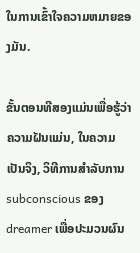ໃນການເຂົ້າໃຈຄວາມຫມາຍຂອງມັນ.

ຂັ້ນຕອນທີສອງແມ່ນເພື່ອຮູ້ວ່າຄວາມຝັນແມ່ນ, ໃນຄວາມເປັນຈິງ, ວິທີການສໍາລັບການ subconscious ຂອງ dreamer ເພື່ອປະມວນຜົນ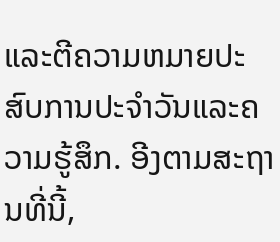ແລະຕີຄວາມຫມາຍປະສົບການປະຈໍາວັນແລະຄວາມຮູ້ສຶກ. ອີງຕາມສະຖານທີ່ນີ້,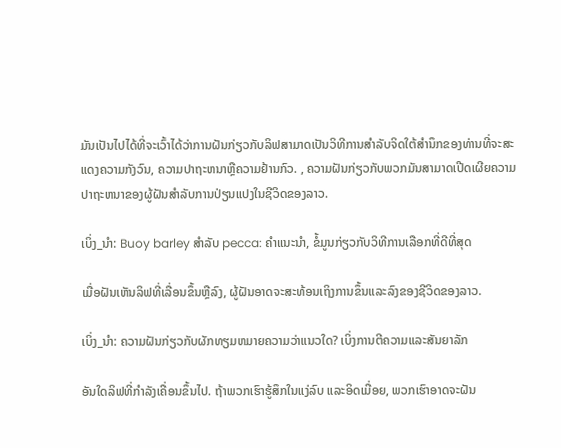ມັນເປັນໄປໄດ້ທີ່ຈະເວົ້າໄດ້ວ່າການຝັນກ່ຽວກັບລິຟສາມາດເປັນວິທີການສໍາລັບຈິດໃຕ້ສໍານຶກຂອງທ່ານທີ່ຈະສະແດງຄວາມກັງວົນ, ຄວາມປາຖະຫນາຫຼືຄວາມຢ້ານກົວ. , ຄວາມຝັນກ່ຽວກັບພວກມັນສາມາດເປີດເຜີຍຄວາມປາຖະຫນາຂອງຜູ້ຝັນສໍາລັບການປ່ຽນແປງໃນຊີວິດຂອງລາວ.

ເບິ່ງ_ນຳ: Buoy barley ສໍາລັບ pecca: ຄໍາແນະນໍາ, ຂໍ້ມູນກ່ຽວກັບວິທີການເລືອກທີ່ດີທີ່ສຸດ

ເມື່ອຝັນເຫັນລິຟທີ່ເລື່ອນຂຶ້ນຫຼືລົງ, ຜູ້ຝັນອາດຈະສະທ້ອນເຖິງການຂຶ້ນແລະລົງຂອງຊີວິດຂອງລາວ.

ເບິ່ງ_ນຳ: ຄວາມຝັນກ່ຽວກັບຜັກທຽມຫມາຍຄວາມວ່າແນວໃດ? ເບິ່ງການຕີຄວາມແລະສັນຍາລັກ

ອັນໃດລິຟທີ່ກໍາລັງເຄື່ອນຂຶ້ນໄປ. ຖ້າພວກເຮົາຮູ້ສຶກໃນແງ່ລົບ ແລະອິດເມື່ອຍ, ພວກເຮົາອາດຈະຝັນ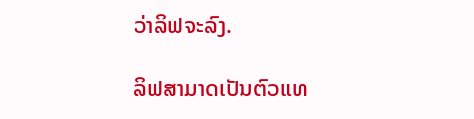ວ່າລິຟຈະລົງ.

ລິຟສາມາດເປັນຕົວແທ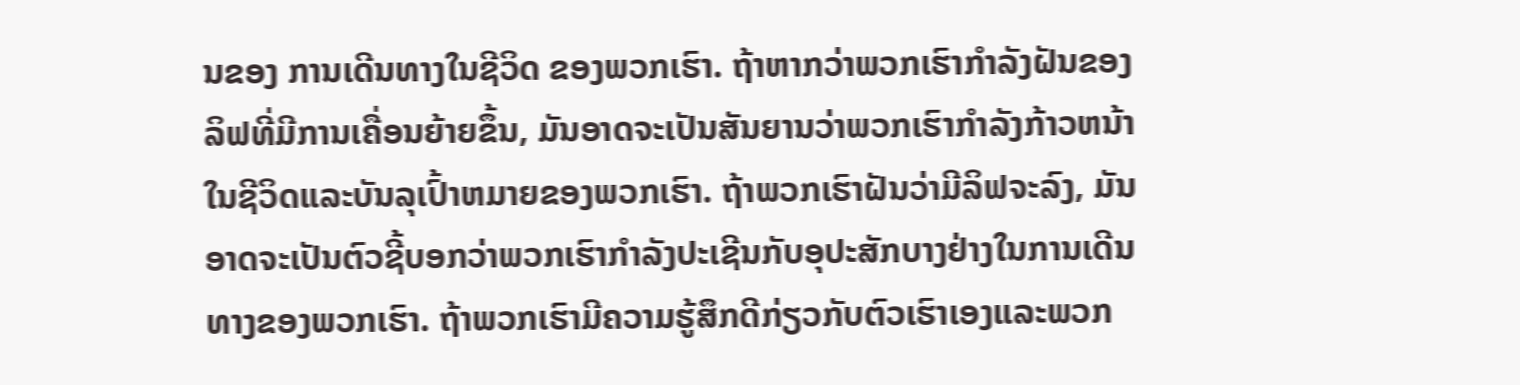ນຂອງ ການເດີນທາງໃນຊີວິດ ຂອງພວກເຮົາ. ຖ້າຫາກວ່າພວກເຮົາກໍາລັງຝັນຂອງລິຟທີ່ມີການເຄື່ອນຍ້າຍຂຶ້ນ, ມັນອາດຈະເປັນສັນຍານວ່າພວກເຮົາກໍາລັງກ້າວຫນ້າໃນຊີວິດແລະບັນລຸເປົ້າຫມາຍຂອງພວກເຮົາ. ຖ້າພວກເຮົາຝັນວ່າມີລິຟຈະລົງ, ມັນອາດຈະເປັນຕົວຊີ້ບອກວ່າພວກເຮົາກໍາລັງປະເຊີນກັບອຸປະສັກບາງຢ່າງໃນການເດີນທາງຂອງພວກເຮົາ. ຖ້າພວກເຮົາມີຄວາມຮູ້ສຶກດີກ່ຽວກັບຕົວເຮົາເອງແລະພວກ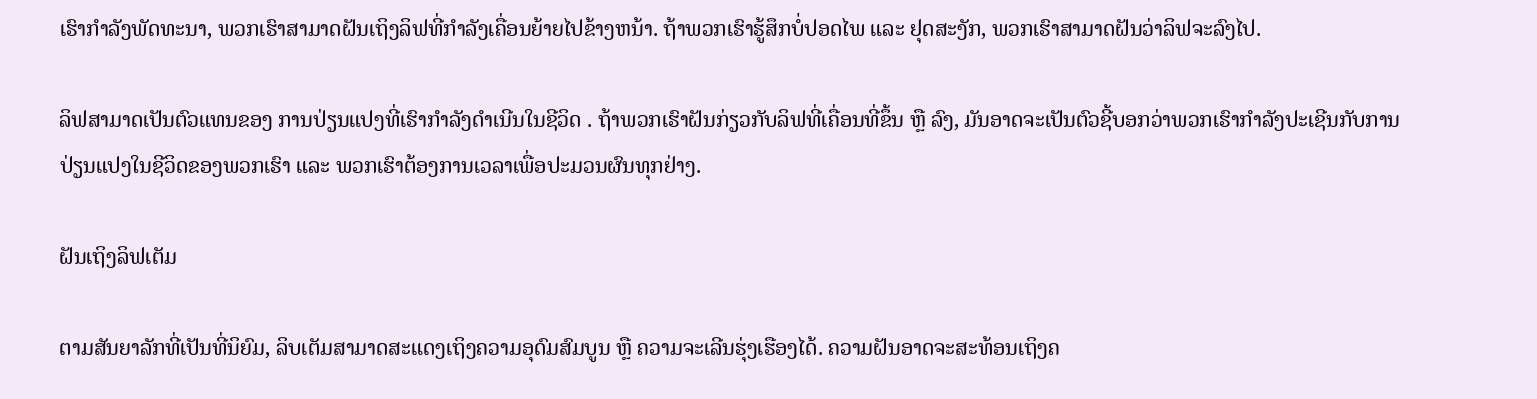ເຮົາກໍາລັງພັດທະນາ, ພວກເຮົາສາມາດຝັນເຖິງລິຟທີ່ກໍາລັງເຄື່ອນຍ້າຍໄປຂ້າງຫນ້າ. ຖ້າພວກເຮົາຮູ້ສຶກບໍ່ປອດໄພ ແລະ ຢຸດສະງັກ, ພວກເຮົາສາມາດຝັນວ່າລິຟຈະລົງໄປ.

ລິຟສາມາດເປັນຕົວແທນຂອງ ການປ່ຽນແປງທີ່ເຮົາກໍາລັງດໍາເນີນໃນຊີວິດ . ຖ້າພວກເຮົາຝັນກ່ຽວກັບລິຟທີ່ເຄື່ອນທີ່ຂຶ້ນ ຫຼື ລົງ, ມັນອາດຈະເປັນຕົວຊີ້ບອກວ່າພວກເຮົາກຳລັງປະເຊີນກັບການປ່ຽນແປງໃນຊີວິດຂອງພວກເຮົາ ແລະ ພວກເຮົາຕ້ອງການເວລາເພື່ອປະມວນຜົນທຸກຢ່າງ.

ຝັນເຖິງລິຟເຕັມ

ຕາມສັນຍາລັກທີ່ເປັນທີ່ນິຍົມ, ລິບເຕັມສາມາດສະແດງເຖິງຄວາມອຸດົມສົມບູນ ຫຼື ຄວາມຈະເລີນຮຸ່ງເຮືອງໄດ້. ຄວາມຝັນອາດຈະສະທ້ອນເຖິງຄ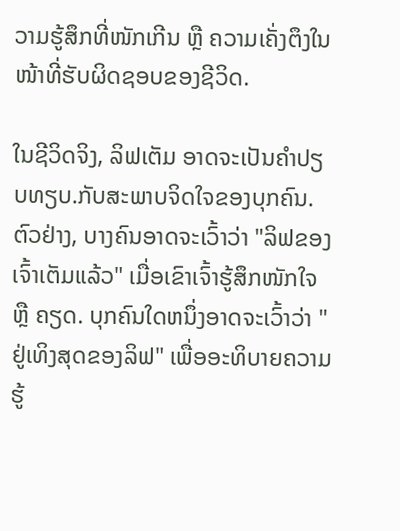ວາມຮູ້ສຶກທີ່ໜັກເກີນ ຫຼື ຄວາມເຄັ່ງຕຶງໃນໜ້າທີ່ຮັບຜິດຊອບຂອງຊີວິດ.

ໃນຊີວິດຈິງ, ລິຟເຕັມ ອາດຈະເປັນຄຳປຽບທຽບ.ກັບສະພາບຈິດໃຈຂອງບຸກຄົນ. ຕົວຢ່າງ, ບາງຄົນອາດຈະເວົ້າວ່າ "ລິຟຂອງເຈົ້າເຕັມແລ້ວ" ເມື່ອເຂົາເຈົ້າຮູ້ສຶກໜັກໃຈ ຫຼື ຄຽດ. ບຸກຄົນໃດຫນຶ່ງອາດຈະເວົ້າວ່າ "ຢູ່ເທິງສຸດຂອງລິຟ" ເພື່ອອະທິບາຍຄວາມຮູ້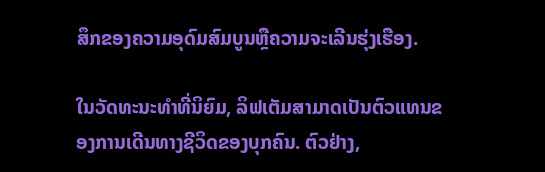ສຶກຂອງຄວາມອຸດົມສົມບູນຫຼືຄວາມຈະເລີນຮຸ່ງເຮືອງ.

ໃນວັດທະນະທໍາທີ່ນິຍົມ, ລິຟເຕັມສາມາດເປັນຕົວແທນຂອງການເດີນທາງຊີວິດຂອງບຸກຄົນ. ຕົວຢ່າງ,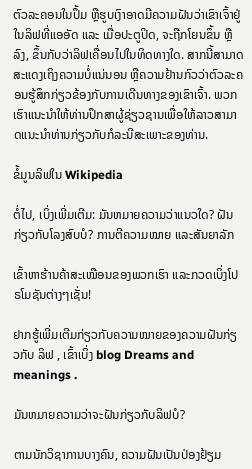ຕົວລະຄອນໃນປຶ້ມ ຫຼືຮູບເງົາອາດມີຄວາມຝັນວ່າເຂົາເຈົ້າຢູ່ໃນລິຟທີ່ແອອັດ ແລະ ເມື່ອປະຕູປິດ, ຈະຖືກໂຍນຂຶ້ນ ຫຼື ລົງ, ຂຶ້ນກັບວ່າລິຟເຄື່ອນໄປໃນທິດທາງໃດ. ສາກນີ້ສາມາດສະແດງເຖິງຄວາມບໍ່ແນ່ນອນ ຫຼືຄວາມຢ້ານກົວວ່າຕົວລະຄອນຮູ້ສຶກກ່ຽວຂ້ອງກັບການເດີນທາງຂອງເຂົາເຈົ້າ. ພວກເຮົາແນະນໍາໃຫ້ທ່ານປຶກສາຜູ້ຊ່ຽວຊານເພື່ອໃຫ້ລາວສາມາດແນະນໍາທ່ານກ່ຽວກັບກໍລະນີສະເພາະຂອງທ່ານ.

ຂໍ້ມູນລິຟໃນ Wikipedia

ຕໍ່ໄປ, ເບິ່ງເພີ່ມເຕີມ: ມັນຫມາຍຄວາມວ່າແນວໃດ? ຝັນກ່ຽວກັບໂລງສົບບໍ? ການຕີຄວາມໝາຍ ແລະສັນຍາລັກ

ເຂົ້າຫາຮ້ານຄ້າສະເໝືອນຂອງພວກເຮົາ ແລະກວດເບິ່ງໂປຣໂມຊັນຕ່າງໆເຊັ່ນ!

ຢາກຮູ້ເພີ່ມເຕີມກ່ຽວກັບຄວາມໝາຍຂອງຄວາມຝັນກ່ຽວກັບ ລິຟ , ເຂົ້າເບິ່ງ blog Dreams and meanings .

ມັນຫມາຍຄວາມວ່າຈະຝັນກ່ຽວກັບລິຟບໍ?

ຕາມນັກວິຊາການບາງຄົນ, ຄວາມຝັນເປັນປ່ອງຢ້ຽມ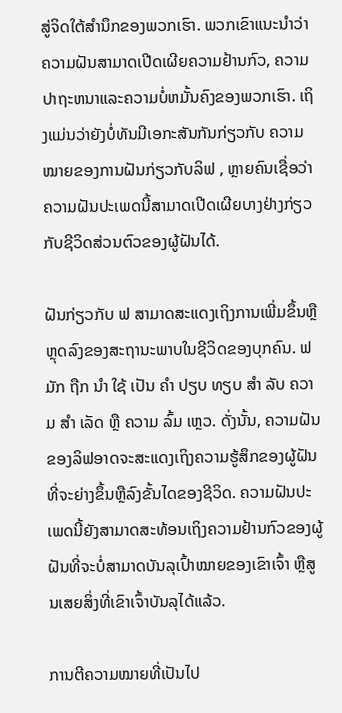ສູ່ຈິດໃຕ້ສຳນຶກຂອງພວກເຮົາ. ພວກເຂົາແນະນໍາວ່າຄວາມຝັນສາມາດເປີດເຜີຍຄວາມຢ້ານກົວ, ຄວາມປາຖະຫນາແລະຄວາມບໍ່ຫມັ້ນຄົງຂອງພວກເຮົາ. ເຖິງແມ່ນວ່າຍັງບໍ່ທັນມີເອກະສັນກັນກ່ຽວກັບ ຄວາມໝາຍຂອງການຝັນກ່ຽວກັບລິຟ , ຫຼາຍຄົນເຊື່ອວ່າຄວາມຝັນປະເພດນີ້ສາມາດເປີດເຜີຍບາງຢ່າງກ່ຽວກັບຊີວິດສ່ວນຕົວຂອງຜູ້ຝັນໄດ້.

ຝັນກ່ຽວກັບ ຟ ສາມາດສະແດງເຖິງການເພີ່ມຂຶ້ນຫຼືຫຼຸດລົງຂອງສະຖານະພາບໃນຊີວິດຂອງບຸກຄົນ. ຟ ມັກ ຖືກ ນໍາ ໃຊ້ ເປັນ ຄໍາ ປຽບ ທຽບ ສໍາ ລັບ ຄວາມ ສໍາ ເລັດ ຫຼື ຄວາມ ລົ້ມ ເຫຼວ. ດັ່ງນັ້ນ, ຄວາມຝັນຂອງລິຟອາດຈະສະແດງເຖິງຄວາມຮູ້ສຶກຂອງຜູ້ຝັນທີ່ຈະຍ່າງຂຶ້ນຫຼືລົງຂັ້ນໄດຂອງຊີວິດ. ຄວາມຝັນປະເພດນີ້ຍັງສາມາດສະທ້ອນເຖິງຄວາມຢ້ານກົວຂອງຜູ້ຝັນທີ່ຈະບໍ່ສາມາດບັນລຸເປົ້າໝາຍຂອງເຂົາເຈົ້າ ຫຼືສູນເສຍສິ່ງທີ່ເຂົາເຈົ້າບັນລຸໄດ້ແລ້ວ.

ການຕີຄວາມໝາຍທີ່ເປັນໄປ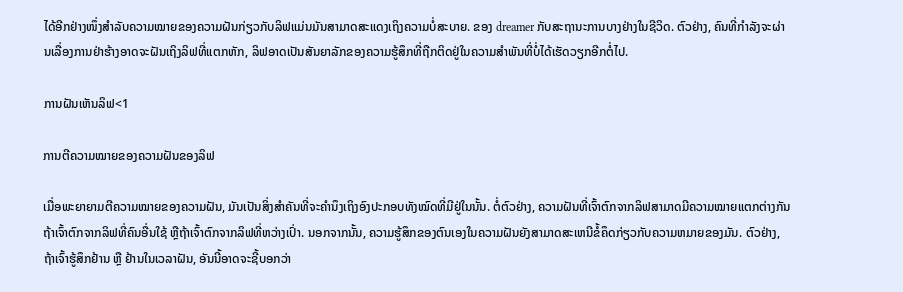ໄດ້ອີກຢ່າງໜຶ່ງສຳລັບຄວາມໝາຍຂອງຄວາມຝັນກ່ຽວກັບລິຟແມ່ນມັນສາມາດສະແດງເຖິງຄວາມບໍ່ສະບາຍ. ຂອງ dreamer ກັບສະຖານະການບາງຢ່າງໃນຊີວິດ. ຕົວຢ່າງ, ຄົນທີ່ກໍາລັງຈະຜ່ານເລື່ອງການຢ່າຮ້າງອາດຈະຝັນເຖິງລິຟທີ່ແຕກຫັກ, ລິຟອາດເປັນສັນຍາລັກຂອງຄວາມຮູ້ສຶກທີ່ຖືກຕິດຢູ່ໃນຄວາມສຳພັນທີ່ບໍ່ໄດ້ເຮັດວຽກອີກຕໍ່ໄປ.

ການຝັນເຫັນລິຟ<1

ການຕີຄວາມໝາຍຂອງຄວາມຝັນຂອງລິຟ

ເມື່ອພະຍາຍາມຕີຄວາມໝາຍຂອງຄວາມຝັນ, ມັນເປັນສິ່ງສໍາຄັນທີ່ຈະຄໍານຶງເຖິງອົງປະກອບທັງໝົດທີ່ມີຢູ່ໃນນັ້ນ. ຕໍ່ຕົວຢ່າງ, ຄວາມຝັນທີ່ເຈົ້າຕົກຈາກລິຟສາມາດມີຄວາມໝາຍແຕກຕ່າງກັນ ຖ້າເຈົ້າຕົກຈາກລິຟທີ່ຄົນອື່ນໃຊ້ ຫຼືຖ້າເຈົ້າຕົກຈາກລິຟທີ່ຫວ່າງເປົ່າ. ນອກຈາກນັ້ນ, ຄວາມຮູ້ສຶກຂອງຕົນເອງໃນຄວາມຝັນຍັງສາມາດສະເຫນີຂໍ້ຄຶດກ່ຽວກັບຄວາມຫມາຍຂອງມັນ. ຕົວຢ່າງ, ຖ້າເຈົ້າຮູ້ສຶກຢ້ານ ຫຼື ຢ້ານໃນເວລາຝັນ, ອັນນີ້ອາດຈະຊີ້ບອກວ່າ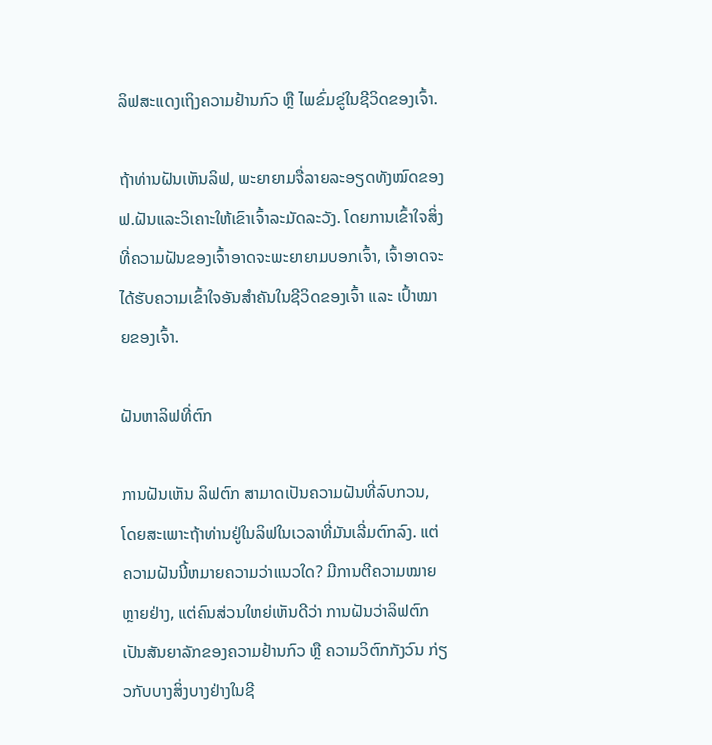ລິຟສະແດງເຖິງຄວາມຢ້ານກົວ ຫຼື ໄພຂົ່ມຂູ່ໃນຊີວິດຂອງເຈົ້າ.

ຖ້າທ່ານຝັນເຫັນລິຟ, ພະຍາຍາມຈື່ລາຍລະອຽດທັງໝົດຂອງ ຟ.ຝັນແລະວິເຄາະໃຫ້ເຂົາເຈົ້າລະມັດລະວັງ. ໂດຍການເຂົ້າໃຈສິ່ງທີ່ຄວາມຝັນຂອງເຈົ້າອາດຈະພະຍາຍາມບອກເຈົ້າ, ເຈົ້າອາດຈະໄດ້ຮັບຄວາມເຂົ້າໃຈອັນສຳຄັນໃນຊີວິດຂອງເຈົ້າ ແລະ ເປົ້າໝາຍຂອງເຈົ້າ.

ຝັນຫາລິຟທີ່ຕົກ

ການຝັນເຫັນ ລິຟຕົກ ສາມາດເປັນຄວາມຝັນທີ່ລົບກວນ, ໂດຍສະເພາະຖ້າທ່ານຢູ່ໃນລິຟໃນເວລາທີ່ມັນເລີ່ມຕົກລົງ. ແຕ່ຄວາມຝັນນີ້ຫມາຍຄວາມວ່າແນວໃດ? ມີການຕີຄວາມໝາຍຫຼາຍຢ່າງ, ແຕ່ຄົນສ່ວນໃຫຍ່ເຫັນດີວ່າ ການຝັນວ່າລິຟຕົກເປັນສັນຍາລັກຂອງຄວາມຢ້ານກົວ ຫຼື ຄວາມວິຕົກກັງວົນ ກ່ຽວກັບບາງສິ່ງບາງຢ່າງໃນຊີ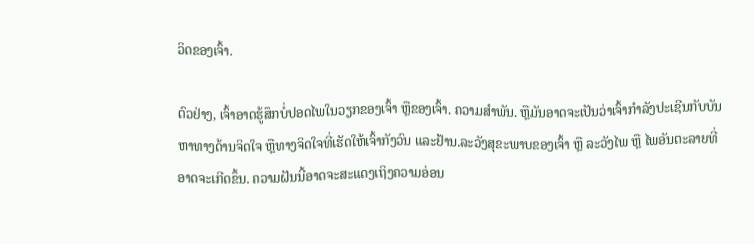ວິດຂອງເຈົ້າ.

ຕົວຢ່າງ, ເຈົ້າອາດຮູ້ສຶກບໍ່ປອດໄພໃນວຽກຂອງເຈົ້າ ຫຼືຂອງເຈົ້າ. ຄວາມສໍາພັນ. ຫຼືມັນອາດຈະເປັນວ່າເຈົ້າກໍາລັງປະເຊີນກັບບັນຫາທາງດ້ານຈິດໃຈ ຫຼືທາງຈິດໃຈທີ່ເຮັດໃຫ້ເຈົ້າກັງວົນ ແລະຢ້ານ.ລະວັງສຸຂະພາບຂອງເຈົ້າ ຫຼື ລະວັງໄພ ຫຼື ໄພອັນຕະລາຍທີ່ອາດຈະເກີດຂຶ້ນ. ຄວາມຝັນນີ້ອາດຈະສະແດງເຖິງຄວາມອ່ອນ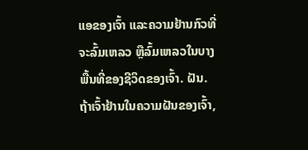ແອຂອງເຈົ້າ ແລະຄວາມຢ້ານກົວທີ່ຈະລົ້ມເຫລວ ຫຼືລົ້ມເຫລວໃນບາງພື້ນທີ່ຂອງຊີວິດຂອງເຈົ້າ. ຝັນ. ຖ້າເຈົ້າຢ້ານໃນຄວາມຝັນຂອງເຈົ້າ,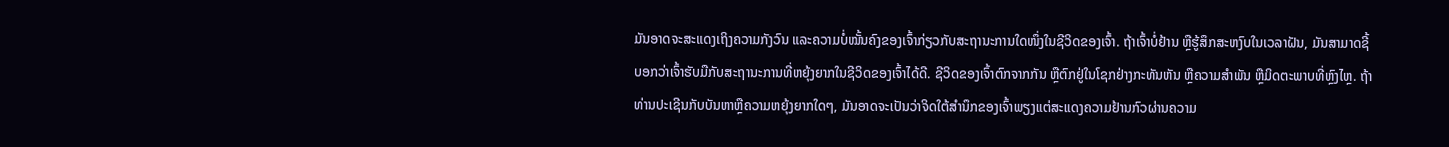ມັນອາດຈະສະແດງເຖິງຄວາມກັງວົນ ແລະຄວາມບໍ່ໝັ້ນຄົງຂອງເຈົ້າກ່ຽວກັບສະຖານະການໃດໜຶ່ງໃນຊີວິດຂອງເຈົ້າ. ຖ້າເຈົ້າບໍ່ຢ້ານ ຫຼືຮູ້ສຶກສະຫງົບໃນເວລາຝັນ, ມັນສາມາດຊີ້ບອກວ່າເຈົ້າຮັບມືກັບສະຖານະການທີ່ຫຍຸ້ງຍາກໃນຊີວິດຂອງເຈົ້າໄດ້ດີ. ຊີວິດຂອງເຈົ້າຕົກຈາກກັນ ຫຼືຕົກຢູ່ໃນໂຊກຢ່າງກະທັນຫັນ ຫຼືຄວາມສຳພັນ ຫຼືມິດຕະພາບທີ່ຫຼົງໄຫຼ. ຖ້າທ່ານປະເຊີນກັບບັນຫາຫຼືຄວາມຫຍຸ້ງຍາກໃດໆ, ມັນອາດຈະເປັນວ່າຈິດໃຕ້ສໍານຶກຂອງເຈົ້າພຽງແຕ່ສະແດງຄວາມຢ້ານກົວຜ່ານຄວາມ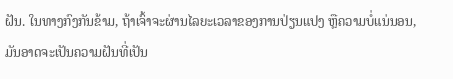ຝັນ. ໃນທາງກົງກັນຂ້າມ, ຖ້າເຈົ້າຈະຜ່ານໄລຍະເວລາຂອງການປ່ຽນແປງ ຫຼືຄວາມບໍ່ແນ່ນອນ, ມັນອາດຈະເປັນຄວາມຝັນທີ່ເປັນ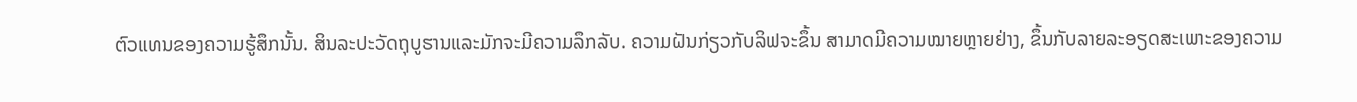ຕົວແທນຂອງຄວາມຮູ້ສຶກນັ້ນ. ສິນລະປະວັດຖຸບູຮານແລະມັກຈະມີຄວາມລຶກລັບ. ຄວາມຝັນກ່ຽວກັບລິຟຈະຂຶ້ນ ສາມາດມີຄວາມໝາຍຫຼາຍຢ່າງ, ຂຶ້ນກັບລາຍລະອຽດສະເພາະຂອງຄວາມ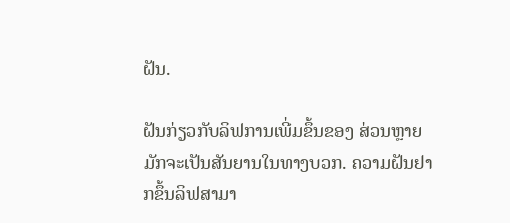ຝັນ.

ຝັນກ່ຽວກັບລິຟການເພີ່ມຂຶ້ນຂອງ ສ່ວນຫຼາຍມັກຈະເປັນສັນຍານໃນທາງບວກ. ຄວາມຝັນຢາກຂຶ້ນລິຟສາມາ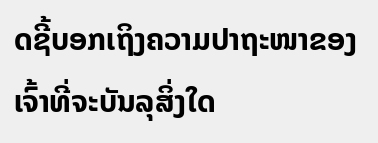ດຊີ້ບອກເຖິງຄວາມປາຖະໜາຂອງເຈົ້າທີ່ຈະບັນລຸສິ່ງໃດ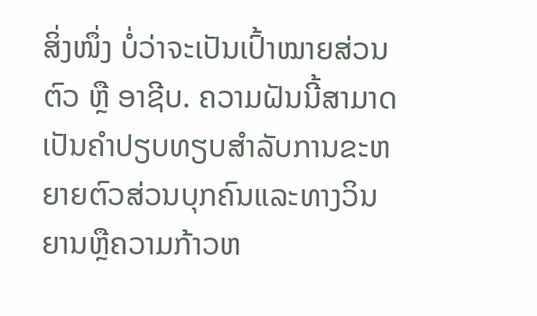ສິ່ງໜຶ່ງ ບໍ່ວ່າຈະເປັນເປົ້າໝາຍສ່ວນຕົວ ຫຼື ອາຊີບ. ຄວາມຝັນນີ້ສາມາດເປັນຄໍາປຽບທຽບສໍາລັບການຂະຫຍາຍຕົວສ່ວນບຸກຄົນແລະທາງວິນຍານຫຼືຄວາມກ້າວຫ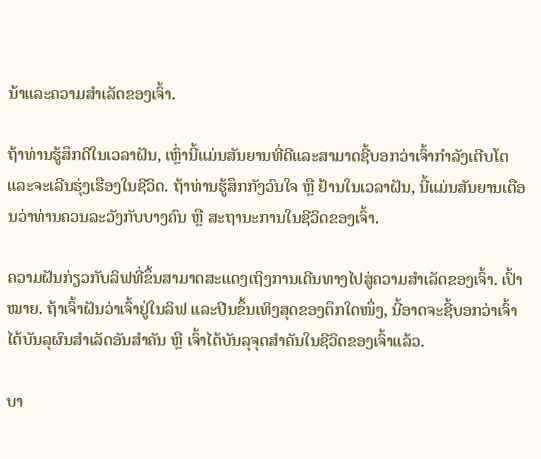ນ້າແລະຄວາມສໍາເລັດຂອງເຈົ້າ.

ຖ້າທ່ານຮູ້ສຶກດີໃນເວລາຝັນ, ເຫຼົ່ານີ້ແມ່ນສັນຍານທີ່ດີແລະສາມາດຊີ້ບອກວ່າເຈົ້າກໍາລັງເຕີບໂຕແລະຈະເລີນຮຸ່ງເຮືອງໃນຊີວິດ. ຖ້າທ່ານຮູ້ສຶກກັງວົນໃຈ ຫຼື ຢ້ານໃນເວລາຝັນ, ນີ້ແມ່ນສັນຍານເຕືອນວ່າທ່ານຄວນລະວັງກັບບາງຄົນ ຫຼື ສະຖານະການໃນຊີວິດຂອງເຈົ້າ.

ຄວາມຝັນກ່ຽວກັບລິຟທີ່ຂຶ້ນສາມາດສະແດງເຖິງການເດີນທາງໄປສູ່ຄວາມສຳເລັດຂອງເຈົ້າ. ເປົ້າໝາຍ. ຖ້າເຈົ້າຝັນວ່າເຈົ້າຢູ່ໃນລິຟ ແລະປີນຂຶ້ນເທິງສຸດຂອງຕຶກໃດໜຶ່ງ, ນີ້ອາດຈະຊີ້ບອກວ່າເຈົ້າໄດ້ບັນລຸຜົນສຳເລັດອັນສຳຄັນ ຫຼື ເຈົ້າໄດ້ບັນລຸຈຸດສຳຄັນໃນຊີວິດຂອງເຈົ້າແລ້ວ.

ບາ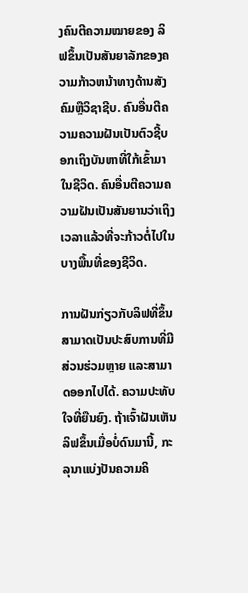ງຄົນຕີຄວາມໝາຍຂອງ ລິຟຂຶ້ນເປັນສັນຍາລັກຂອງຄວາມກ້າວຫນ້າທາງດ້ານສັງຄົມຫຼືວິຊາຊີບ. ຄົນອື່ນຕີຄວາມຄວາມຝັນເປັນຕົວຊີ້ບອກເຖິງບັນຫາທີ່ໃກ້ເຂົ້າມາໃນຊີວິດ. ຄົນອື່ນຕີຄວາມຄວາມຝັນເປັນສັນຍານວ່າເຖິງເວລາແລ້ວທີ່ຈະກ້າວຕໍ່ໄປໃນບາງພື້ນທີ່ຂອງຊີວິດ.

ການຝັນກ່ຽວກັບລິຟທີ່ຂຶ້ນ ສາມາດເປັນປະສົບການທີ່ມີສ່ວນຮ່ວມຫຼາຍ ແລະສາມາດອອກໄປໄດ້. ຄວາມປະທັບໃຈທີ່ຍືນຍົງ. ຖ້າເຈົ້າຝັນເຫັນລິຟຂຶ້ນເມື່ອບໍ່ດົນມານີ້, ກະລຸນາແບ່ງປັນຄວາມຄິ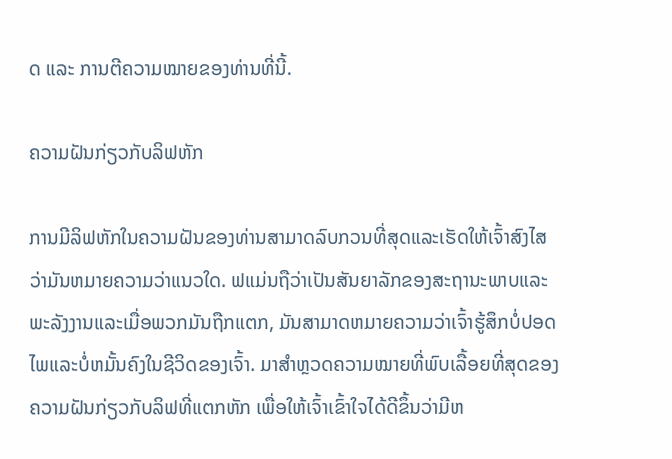ດ ແລະ ການຕີຄວາມໝາຍຂອງທ່ານທີ່ນີ້.

ຄວາມຝັນກ່ຽວກັບລິຟຫັກ

ການມີລິຟຫັກໃນຄວາມຝັນຂອງທ່ານສາມາດລົບກວນທີ່ສຸດແລະເຮັດໃຫ້ເຈົ້າສົງໄສວ່າມັນຫມາຍຄວາມວ່າແນວໃດ. ຟແມ່ນຖືວ່າເປັນສັນຍາລັກຂອງສະຖານະພາບແລະພະລັງງານແລະເມື່ອພວກມັນຖືກແຕກ, ມັນສາມາດຫມາຍຄວາມວ່າເຈົ້າຮູ້ສຶກບໍ່ປອດໄພແລະບໍ່ຫມັ້ນຄົງໃນຊີວິດຂອງເຈົ້າ. ມາສຳຫຼວດຄວາມໝາຍທີ່ພົບເລື້ອຍທີ່ສຸດຂອງ ຄວາມຝັນກ່ຽວກັບລິຟທີ່ແຕກຫັກ ເພື່ອໃຫ້ເຈົ້າເຂົ້າໃຈໄດ້ດີຂຶ້ນວ່າມີຫ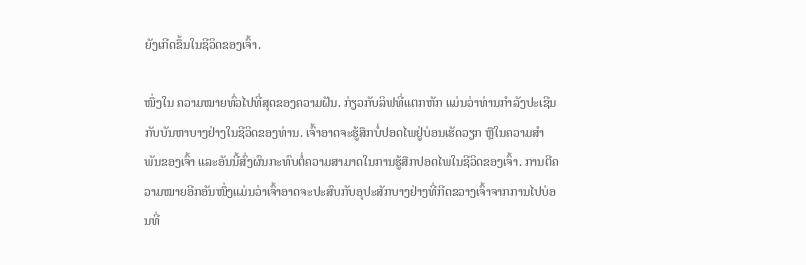ຍັງເກີດຂຶ້ນໃນຊີວິດຂອງເຈົ້າ.

ໜຶ່ງໃນ ຄວາມໝາຍທົ່ວໄປທີ່ສຸດຂອງຄວາມຝັນ. ກ່ຽວກັບລິຟທີ່ແຕກຫັກ ແມ່ນວ່າທ່ານກໍາລັງປະເຊີນກັບບັນຫາບາງຢ່າງໃນຊີວິດຂອງທ່ານ. ເຈົ້າອາດຈະຮູ້ສຶກບໍ່ປອດໄພຢູ່ບ່ອນເຮັດວຽກ ຫຼືໃນຄວາມສຳພັນຂອງເຈົ້າ ແລະອັນນີ້ສົ່ງຜົນກະທົບຕໍ່ຄວາມສາມາດໃນການຮູ້ສຶກປອດໄພໃນຊີວິດຂອງເຈົ້າ. ການຕີຄວາມໝາຍອີກອັນໜຶ່ງແມ່ນວ່າເຈົ້າອາດຈະປະສົບກັບອຸປະສັກບາງຢ່າງທີ່ກີດຂວາງເຈົ້າຈາກການໄປບ່ອນທີ່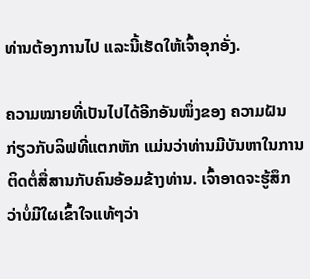ທ່ານຕ້ອງການໄປ ແລະນີ້ເຮັດໃຫ້ເຈົ້າອຸກອັ່ງ.

ຄວາມໝາຍທີ່ເປັນໄປໄດ້ອີກອັນໜຶ່ງຂອງ ຄວາມຝັນກ່ຽວກັບລິຟທີ່ແຕກຫັກ ແມ່ນວ່າທ່ານມີບັນຫາໃນການຕິດຕໍ່ສື່ສານກັບຄົນອ້ອມຂ້າງທ່ານ. ເຈົ້າອາດຈະຮູ້ສຶກວ່າບໍ່ມີໃຜເຂົ້າໃຈແທ້ໆວ່າ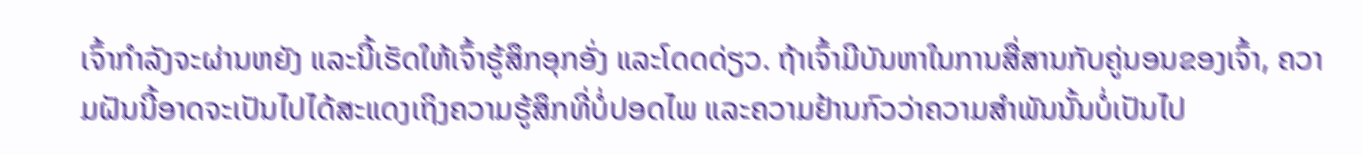ເຈົ້າກໍາລັງຈະຜ່ານຫຍັງ ແລະນີ້ເຮັດໃຫ້ເຈົ້າຮູ້ສຶກອຸກອັ່ງ ແລະໂດດດ່ຽວ. ຖ້າເຈົ້າມີບັນຫາໃນການສື່ສານກັບຄູ່ນອນຂອງເຈົ້າ, ຄວາມຝັນນີ້ອາດຈະເປັນໄປໄດ້ສະແດງເຖິງຄວາມຮູ້ສຶກທີ່ບໍ່ປອດໄພ ແລະຄວາມຢ້ານກົວວ່າຄວາມສຳພັນນັ້ນບໍ່ເປັນໄປ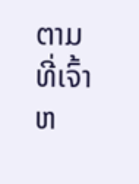ຕາມທີ່ເຈົ້າຫ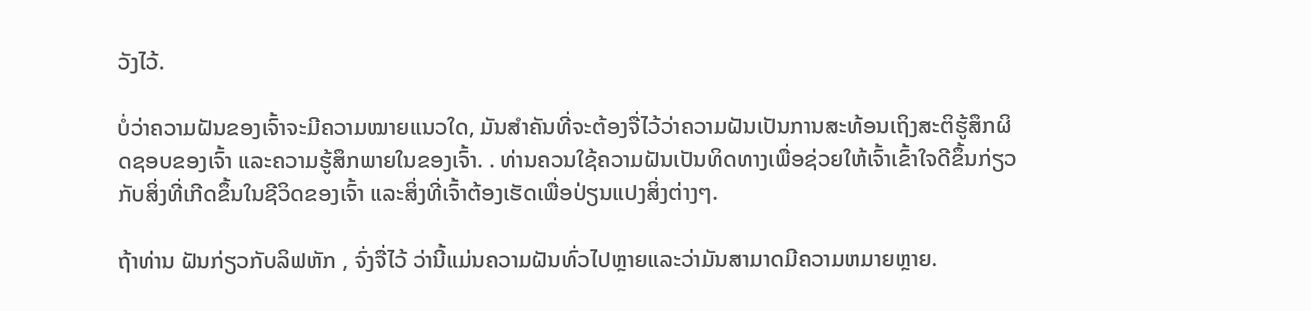ວັງໄວ້.

ບໍ່ວ່າຄວາມຝັນຂອງເຈົ້າຈະມີຄວາມໝາຍແນວໃດ, ມັນສຳຄັນທີ່ຈະຕ້ອງຈື່ໄວ້ວ່າຄວາມຝັນເປັນການສະທ້ອນເຖິງສະຕິຮູ້ສຶກຜິດຊອບຂອງເຈົ້າ ແລະຄວາມຮູ້ສຶກພາຍໃນຂອງເຈົ້າ. . ທ່ານຄວນໃຊ້ຄວາມຝັນເປັນທິດທາງເພື່ອຊ່ວຍໃຫ້ເຈົ້າເຂົ້າໃຈດີຂຶ້ນກ່ຽວກັບສິ່ງທີ່ເກີດຂຶ້ນໃນຊີວິດຂອງເຈົ້າ ແລະສິ່ງທີ່ເຈົ້າຕ້ອງເຮັດເພື່ອປ່ຽນແປງສິ່ງຕ່າງໆ.

ຖ້າທ່ານ ຝັນກ່ຽວກັບລິຟຫັກ , ຈົ່ງຈື່ໄວ້ ວ່ານີ້ແມ່ນຄວາມຝັນທົ່ວໄປຫຼາຍແລະວ່າມັນສາມາດມີຄວາມຫມາຍຫຼາຍ.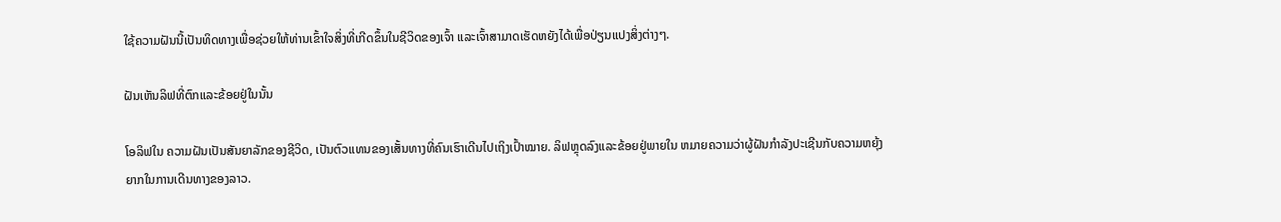ໃຊ້ຄວາມຝັນນີ້ເປັນທິດທາງເພື່ອຊ່ວຍໃຫ້ທ່ານເຂົ້າໃຈສິ່ງທີ່ເກີດຂຶ້ນໃນຊີວິດຂອງເຈົ້າ ແລະເຈົ້າສາມາດເຮັດຫຍັງໄດ້ເພື່ອປ່ຽນແປງສິ່ງຕ່າງໆ.

ຝັນເຫັນລິຟທີ່ຕົກແລະຂ້ອຍຢູ່ໃນນັ້ນ

ໂອລິຟໃນ ຄວາມຝັນເປັນສັນຍາລັກຂອງຊີວິດ, ເປັນຕົວແທນຂອງເສັ້ນທາງທີ່ຄົນເຮົາເດີນໄປເຖິງເປົ້າໝາຍ. ລິຟຫຼຸດລົງແລະຂ້ອຍຢູ່ພາຍໃນ ຫມາຍຄວາມວ່າຜູ້ຝັນກໍາລັງປະເຊີນກັບຄວາມຫຍຸ້ງຍາກໃນການເດີນທາງຂອງລາວ.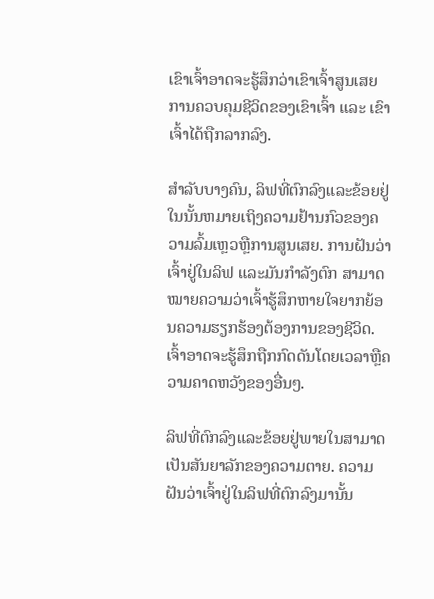ເຂົາເຈົ້າອາດຈະຮູ້ສຶກວ່າເຂົາເຈົ້າສູນເສຍການຄວບຄຸມຊີວິດຂອງເຂົາເຈົ້າ ແລະ ເຂົາເຈົ້າໄດ້ຖືກລາກລົງ.

ສໍາລັບບາງຄົນ, ລິຟທີ່ຕົກລົງແລະຂ້ອຍຢູ່ໃນນັ້ນຫມາຍເຖິງຄວາມຢ້ານກົວຂອງຄວາມລົ້ມເຫຼວຫຼືການສູນເສຍ. ການຝັນວ່າເຈົ້າຢູ່ໃນລິຟ ແລະມັນກຳລັງຕົກ ສາມາດໝາຍຄວາມວ່າເຈົ້າຮູ້ສຶກຫາຍໃຈຍາກຍ້ອນຄວາມຮຽກຮ້ອງຕ້ອງການຂອງຊີວິດ. ເຈົ້າອາດຈະຮູ້ສຶກຖືກກົດດັນໂດຍເວລາຫຼືຄວາມຄາດຫວັງຂອງອື່ນໆ.

ລິຟທີ່ຕົກລົງແລະຂ້ອຍຢູ່ພາຍໃນສາມາດເປັນສັນຍາລັກຂອງຄວາມຕາຍ. ຄວາມຝັນວ່າເຈົ້າຢູ່ໃນລິຟທີ່ຕົກລົງມານັ້ນ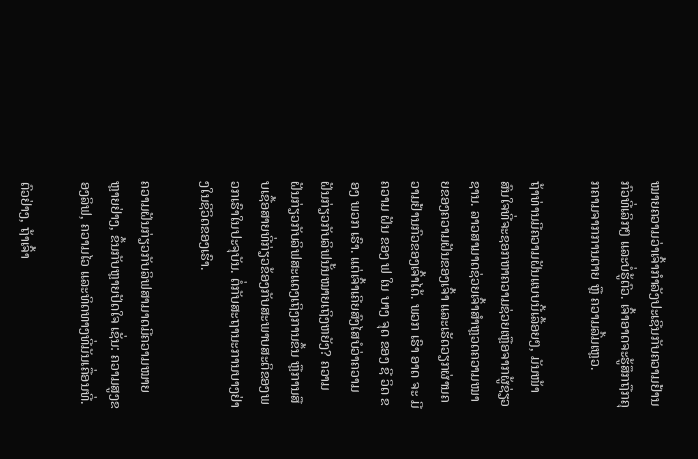ໝາຍຄວາມວ່າເຈົ້າກໍາລັງປະເຊີນກັບຄວາມຢ້ານກົວທີ່ເລິກໆ ແລະບໍ່ຮູ້ຕົວ. ເຈົ້າອາດຈະຮູ້ສຶກຖືກຄຸກຄາມຈາກການຕາຍ ຫຼື ຄວາມລົ້ມເຫຼວ.

ຖ້າທ່ານມີຄວາມຝັນແບບນີ້ເລື້ອຍໆ, ມັນໜ້າສົນໃຈທີ່ຈະຊອກຫາຄວາມຊ່ວຍເຫຼືອຈາກຜູ້ຊ່ຽວຊານ. ລາວສາມາດຊ່ວຍເຈົ້າສຳຫຼວດຄວາມໝາຍຂອງຄວາມຝັນຂອງເຈົ້າ ແລະເຮັດວຽກຜ່ານຄວາມຢ້ານກົວຂອງເຈົ້າໄດ້. ພວກ ເຮົາ ອາດ ຈະ ມີ ຄວາມ ຝັນ ຂອງ ຟ ໃນ ບາງ ຈຸດ ຂອງ ຊີ ວິດ ຂອງ ພວກ ເຮົາ. ແຕ່ເຈົ້າເຄີຍສົງໄສບໍວ່າຄວາມຝັນກ່ຽວກັບລິຟນັ້ນໝາຍເຖິງຫຍັງ? ຄວາມຝັນກ່ຽວກັບລິຟສະແດງເຖິງການຂຶ້ນ ຫຼືການສືບເຊື້ອສາຍທີ່ກ່ຽວຂ້ອງກັບສະພາບສະຕິຂອງພວກເຮົາໃນປະຈຸບັນ. ຕໍ່ກັບສະຖານະການບາງຢ່າງໃນຊີວິດຂອງເຮົາ.

ຄວາມຝັນກ່ຽວກັບລິຟສາມາດມີຄວາມໝາຍຫຼາຍຢ່າງ, ຂຶ້ນກັບຫຼາຍປັດໃຈ ເຊັ່ນ: ຄວາມສູງຂອງລິຟ, ຄວາມໄວ ແລະທິດທາງທີ່ມັນເຄື່ອນທີ່.

ຕົວຢ່າງ, ຖ້າເຈົ້າ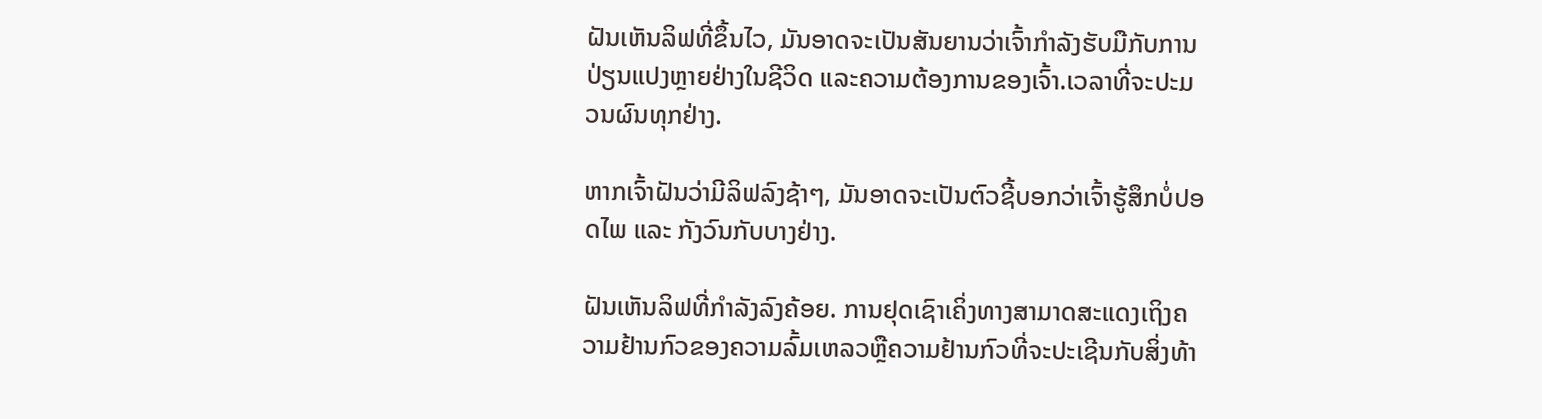ຝັນເຫັນລິຟທີ່ຂຶ້ນໄວ, ມັນອາດຈະເປັນສັນຍານວ່າເຈົ້າກຳລັງຮັບມືກັບການປ່ຽນແປງຫຼາຍຢ່າງໃນຊີວິດ ແລະຄວາມຕ້ອງການຂອງເຈົ້າ.ເວລາທີ່ຈະປະມວນຜົນທຸກຢ່າງ.

ຫາກເຈົ້າຝັນວ່າມີລິຟລົງຊ້າໆ, ມັນອາດຈະເປັນຕົວຊີ້ບອກວ່າເຈົ້າຮູ້ສຶກບໍ່ປອດໄພ ແລະ ກັງວົນກັບບາງຢ່າງ.

ຝັນເຫັນລິຟທີ່ກຳລັງລົງຄ້ອຍ. ການຢຸດເຊົາເຄິ່ງທາງສາມາດສະແດງເຖິງຄວາມຢ້ານກົວຂອງຄວາມລົ້ມເຫລວຫຼືຄວາມຢ້ານກົວທີ່ຈະປະເຊີນກັບສິ່ງທ້າ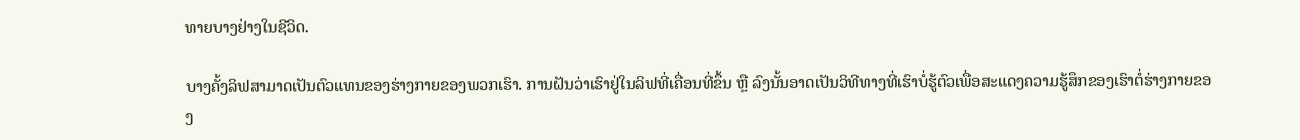ທາຍບາງຢ່າງໃນຊີວິດ.

ບາງຄັ້ງລິຟສາມາດເປັນຕົວແທນຂອງຮ່າງກາຍຂອງພວກເຮົາ. ການຝັນວ່າເຮົາຢູ່ໃນລິຟທີ່ເຄື່ອນທີ່ຂຶ້ນ ຫຼື ລົງນັ້ນອາດເປັນວິທີທາງທີ່ເຮົາບໍ່ຮູ້ຕົວເພື່ອສະແດງຄວາມຮູ້ສຶກຂອງເຮົາຕໍ່ຮ່າງກາຍຂອງ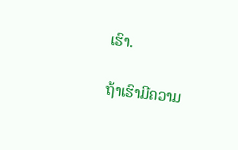ເຮົາ.

ຖ້າເຮົາມີຄວາມ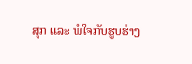ສຸກ ແລະ ພໍໃຈກັບຮູບຮ່າງ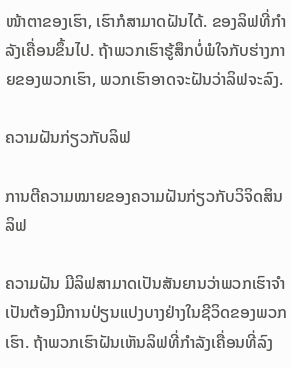ໜ້າຕາຂອງເຮົາ, ເຮົາກໍສາມາດຝັນໄດ້. ຂອງລິຟທີ່ກໍາລັງເຄື່ອນຂຶ້ນໄປ. ຖ້າພວກເຮົາຮູ້ສຶກບໍ່ພໍໃຈກັບຮ່າງກາຍຂອງພວກເຮົາ, ພວກເຮົາອາດຈະຝັນວ່າລິຟຈະລົງ.

ຄວາມຝັນກ່ຽວກັບລິຟ

ການຕີຄວາມໝາຍຂອງຄວາມຝັນກ່ຽວກັບວິຈິດສິນລິຟ

ຄວາມຝັນ ມີລິຟສາມາດເປັນສັນຍານວ່າພວກເຮົາຈໍາເປັນຕ້ອງມີການປ່ຽນແປງບາງຢ່າງໃນຊີວິດຂອງພວກເຮົາ. ຖ້າພວກເຮົາຝັນເຫັນລິຟທີ່ກຳລັງເຄື່ອນທີ່ລົງ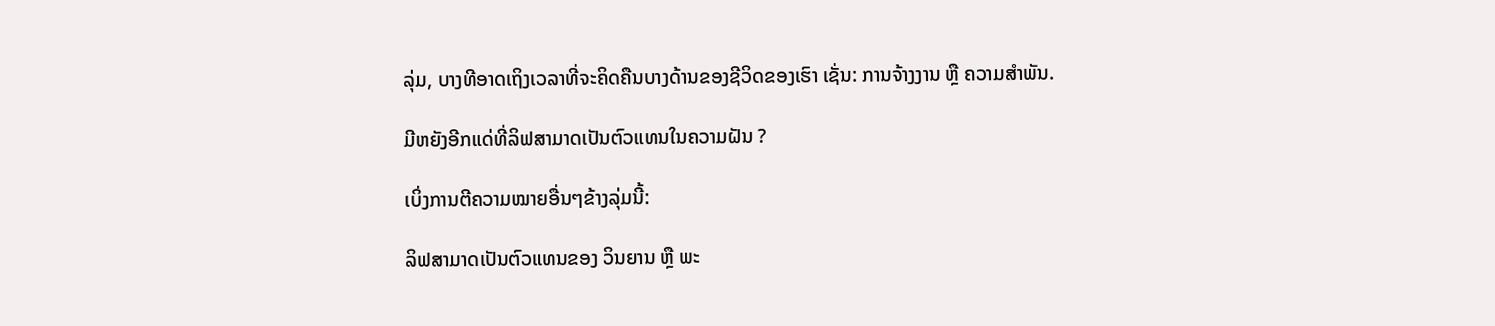ລຸ່ມ, ບາງທີອາດເຖິງເວລາທີ່ຈະຄິດຄືນບາງດ້ານຂອງຊີວິດຂອງເຮົາ ເຊັ່ນ: ການຈ້າງງານ ຫຼື ຄວາມສຳພັນ.

ມີຫຍັງອີກແດ່ທີ່ລິຟສາມາດເປັນຕົວແທນໃນຄວາມຝັນ ?

ເບິ່ງການຕີຄວາມໝາຍອື່ນໆຂ້າງລຸ່ມນີ້:

ລິຟສາມາດເປັນຕົວແທນຂອງ ວິນຍານ ຫຼື ພະ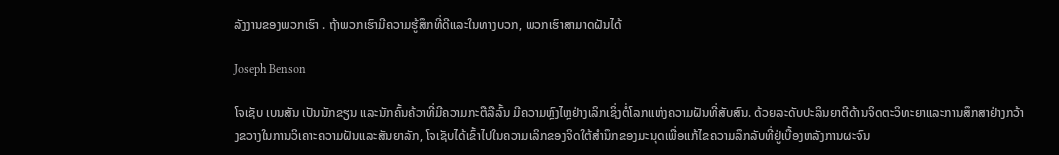ລັງງານຂອງພວກເຮົາ . ຖ້າພວກເຮົາມີຄວາມຮູ້ສຶກທີ່ດີແລະໃນທາງບວກ, ພວກເຮົາສາມາດຝັນໄດ້

Joseph Benson

ໂຈເຊັບ ເບນສັນ ເປັນນັກຂຽນ ແລະນັກຄົ້ນຄ້ວາທີ່ມີຄວາມກະຕືລືລົ້ນ ມີຄວາມຫຼົງໄຫຼຢ່າງເລິກເຊິ່ງຕໍ່ໂລກແຫ່ງຄວາມຝັນທີ່ສັບສົນ. ດ້ວຍລະດັບປະລິນຍາຕີດ້ານຈິດຕະວິທະຍາແລະການສຶກສາຢ່າງກວ້າງຂວາງໃນການວິເຄາະຄວາມຝັນແລະສັນຍາລັກ, ໂຈເຊັບໄດ້ເຂົ້າໄປໃນຄວາມເລິກຂອງຈິດໃຕ້ສໍານຶກຂອງມະນຸດເພື່ອແກ້ໄຂຄວາມລຶກລັບທີ່ຢູ່ເບື້ອງຫລັງການຜະຈົນ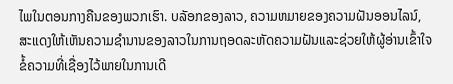ໄພໃນຕອນກາງຄືນຂອງພວກເຮົາ. ບລັອກຂອງລາວ, ຄວາມຫມາຍຂອງຄວາມຝັນອອນໄລນ໌, ສະແດງໃຫ້ເຫັນຄວາມຊໍານານຂອງລາວໃນການຖອດລະຫັດຄວາມຝັນແລະຊ່ວຍໃຫ້ຜູ້ອ່ານເຂົ້າໃຈຂໍ້ຄວາມທີ່ເຊື່ອງໄວ້ພາຍໃນການເດີ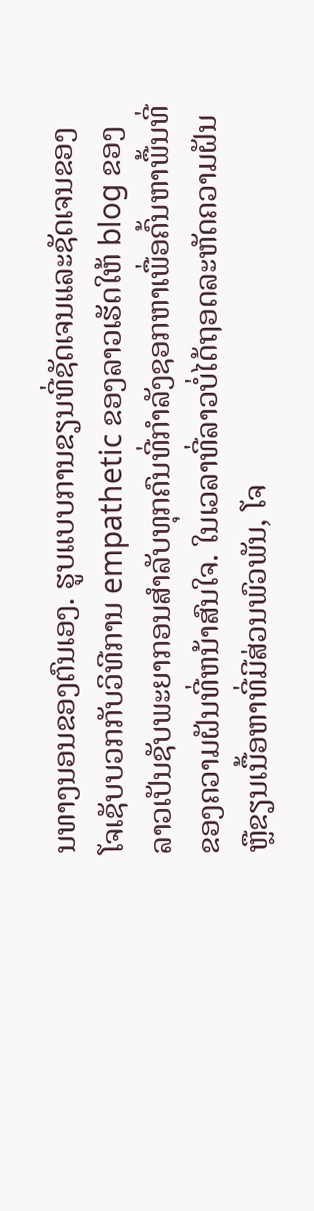ນທາງນອນຂອງຕົນເອງ. ຮູບແບບການຂຽນທີ່ຊັດເຈນແລະຊັດເຈນຂອງໂຈເຊັບບວກກັບວິທີການ empathetic ຂອງລາວເຮັດໃຫ້ blog ຂອງລາວເປັນຊັບພະຍາກອນສໍາລັບທຸກຄົນທີ່ກໍາລັງຊອກຫາເພື່ອຄົ້ນຫາພື້ນທີ່ຂອງຄວາມຝັນທີ່ຫນ້າສົນໃຈ. ໃນເວລາທີ່ລາວບໍ່ໄດ້ຖອດລະຫັດຄວາມຝັນຫຼືຂຽນເນື້ອຫາທີ່ມີສ່ວນພົວພັນ, ໂຈ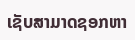ເຊັບສາມາດຊອກຫາ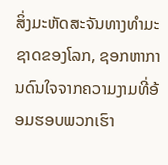ສິ່ງມະຫັດສະຈັນທາງທໍາມະຊາດຂອງໂລກ, ຊອກຫາການດົນໃຈຈາກຄວາມງາມທີ່ອ້ອມຮອບພວກເຮົາ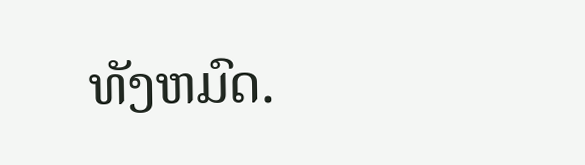ທັງຫມົດ.